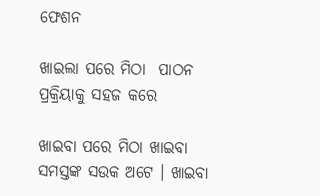ଫେଶନ

ଖାଇଲା ପରେ ମିଠା  ପାଠନ ପ୍ରକ୍ରିୟାକୁ ସହଜ କରେ

ଖାଇବା ପରେ ମିଠା ଖାଇବା ସମସ୍ତଙ୍କ ସଉକ ଅଟେ । ଖାଇବା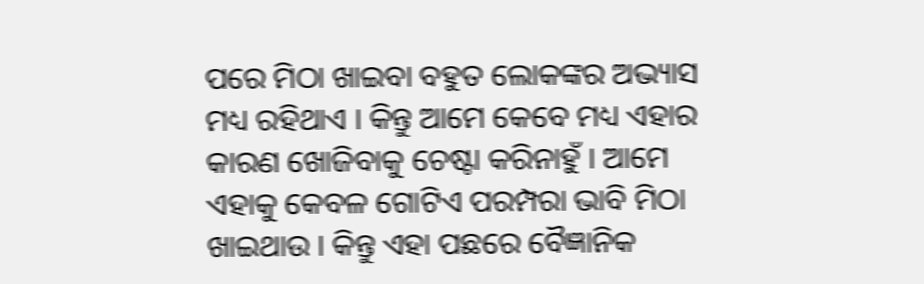ପରେ ମିଠା ଖାଇବା ବହୁତ ଲୋକଙ୍କର ଅଭ୍ୟାସ ମଧ୍ୟ ରହିଥାଏ । କିନ୍ତୁ ଆମେ କେବେ ମଧ୍ୟ ଏହାର କାରଣ ଖୋଜିବାକୁ ଚେଷ୍ଟା କରିନାହୁଁ । ଆମେ ଏହାକୁ କେବଳ ଗୋଟିଏ ପରମ୍ପରା ଭାବି ମିଠା ଖାଇଥାଉ । କିନ୍ତୁ ଏହା ପଛରେ ବୈଜ୍ଞାନିକ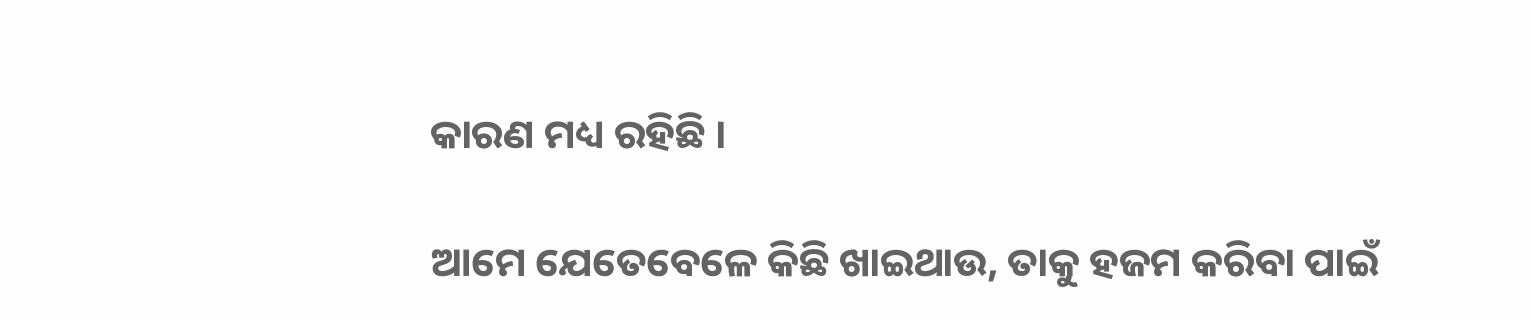କାରଣ ମଧ୍ୟ ରହିଛି ।

ଆମେ ଯେତେବେଳେ କିଛି ଖାଇଥାଉ, ତାକୁ ହଜମ କରିବା ପାଇଁ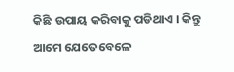କିଛି ଉପାୟ କରିବାକୁ ପଡିଥାଏ । କିନ୍ତୁ ଆମେ ଯେତେବେଳେ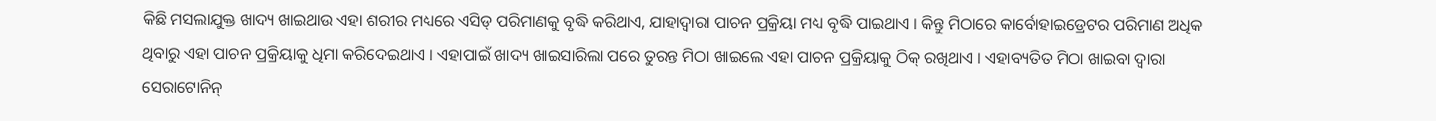କିଛି ମସଲାଯୁକ୍ତ ଖାଦ୍ୟ ଖାଇଥାଉ ଏହା ଶରୀର ମଧ୍ୟରେ ଏସିଡ୍ ପରିମାଣକୁ ବୃଦ୍ଧି କରିଥାଏ, ଯାହାଦ୍ବାରା ପାଚନ ପ୍ରକ୍ରିୟା ମଧ୍ୟ ବୃଦ୍ଧି ପାଇଥାଏ । କିନ୍ତୁ ମିଠାରେ କାର୍ବୋହାଇଡ୍ରେଟର ପରିମାଣ ଅଧିକ ଥିବାରୁ ଏହା ପାଚନ ପ୍ରକ୍ରିୟାକୁ ଧିମା କରିଦେଇଥାଏ । ଏହାପାଇଁ ଖାଦ୍ୟ ଖାଇସାରିଲା ପରେ ତୁରନ୍ତ ମିଠା ଖାଇଲେ ଏହା ପାଚନ ପ୍ରକ୍ରିୟାକୁ ଠିକ୍ ରଖିଥାଏ । ଏହାବ୍ୟତିତ ମିଠା ଖାଇବା ଦ୍ବାରା ସେରାଟୋନିନ୍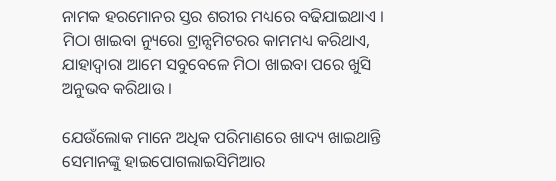ନାମକ ହରମୋନର ସ୍ତର ଶରୀର ମଧ୍ୟରେ ବଢିଯାଇଥାଏ । ମିଠା ଖାଇବା ନ୍ୟୁରୋ ଟ୍ରାନ୍ସମିଟରର କାମମଧ୍ୟ କରିଥାଏ, ଯାହାଦ୍ବାରା ଆମେ ସବୁବେଳେ ମିଠା ଖାଇବା ପରେ ଖୁସି ଅନୁଭବ କରିଥାଉ ।

ଯେଉଁଲୋକ ମାନେ ଅଧିକ ପରିମାଣରେ ଖାଦ୍ୟ ଖାଇଥାନ୍ତି ସେମାନଙ୍କୁ ହାଇପୋଗଲାଇସିମିଆର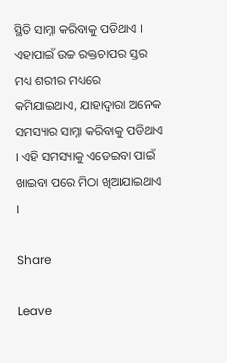ସ୍ଥିତି ସାମ୍ନା କରିବାକୁ ପଡିଥାଏ । ଏହାପାଇଁ ଉଚ୍ଚ ରକ୍ତଚାପର ସ୍ତର ମଧ୍ୟ ଶରୀର ମଧ୍ୟରେ କମିଯାଇଥାଏ, ଯାହାଦ୍ବାରା ଅନେକ ସମସ୍ୟାର ସାମ୍ନା କରିବାକୁ ପଡିଥାଏ । ଏହି ସମସ୍ୟାକୁ ଏଡେଇବା ପାଇଁ ଖାଇବା ପରେ ମିଠା ଖିଆଯାଇଥାଏ ।

Share

Leave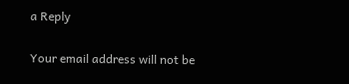a Reply

Your email address will not be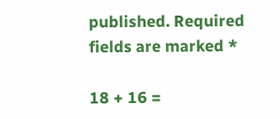published. Required fields are marked *

18 + 16 =